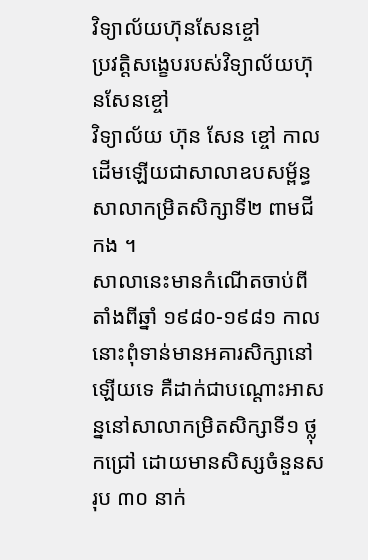វិទ្យាល័យហ៊ុនសែនខ្ចៅ
ប្រវត្តិសង្ខេបរបស់វិទ្យាល័យហ៊ុនសែនខ្ចៅ
វិទ្យាល័យ ហ៊ុន សែន ខ្ចៅ កាលដើមឡើយជាសាលាឧបសម្ព័ន្ធសាលាកម្រិតសិក្សាទី២ ពាមជីកង ។
សាលានេះមានកំណើតចាប់ពីតាំងពីឆ្នាំ ១៩៨០-១៩៨១ កាលនោះពុំទាន់មានអគារសិក្សានៅឡើយទេ គឺដាក់ជាបណ្ដោះអាសន្ននៅសាលាកម្រិតសិក្សាទី១ ថ្លុកជ្រៅ ដោយមានសិស្សចំនួនសរុប ៣០ នាក់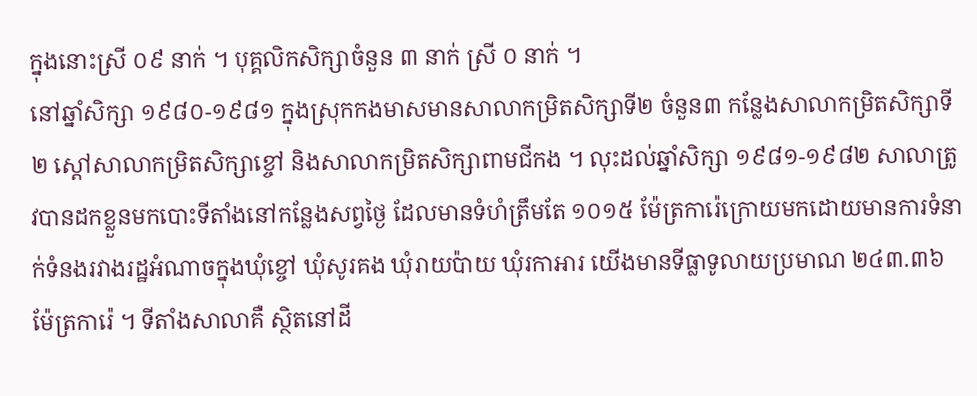ក្នុងនោះស្រី ០៩ នាក់ ។ បុគ្គលិកសិក្សាចំនួន ៣ នាក់ ស្រី ០ នាក់ ។
នៅឆ្នាំសិក្សា ១៩៨០-១៩៨១ ក្នុងស្រុកកងមាសមានសាលាកម្រិតសិក្សាទី២ ចំនួន៣ កន្លែងសាលាកម្រិតសិក្សាទី២ ស្ដៅសាលាកម្រិតសិក្សាខ្ចៅ និងសាលាកម្រិតសិក្សាពាមជីកង ។ លុះដល់ឆ្នាំសិក្សា ១៩៨១-១៩៨២ សាលាត្រូវបានដកខ្លួនមកបោះទីតាំងនៅកន្លែងសព្វថ្ងៃ ដែលមានទំហំត្រឹមតែ ១០១៥ ម៉ែត្រការ៉េក្រោយមកដោយមានការទំនាក់ទំនងរវាងរដ្ឋអំណាចក្នុងឃុំខ្ចៅ ឃុំសូរគង ឃុំរាយប៉ាយ ឃុំរកាអារ យើងមានទីធ្លាទូលាយប្រមាណ ២៤៣.៣៦ ម៉ែត្រការ៉េ ។ ទីតាំងសាលាគឺ ស្ថិតនៅដី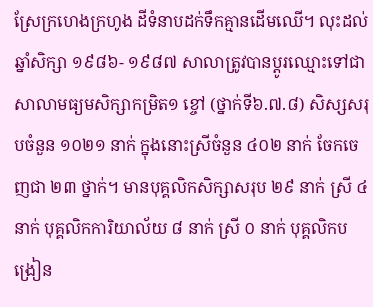ស្រែក្រហេងក្រហូង ដីទំនាបដក់ទឹកគ្មានដើមឈើ។ លុះដល់ឆ្នាំសិក្សា ១៩៨៦- ១៩៨៧ សាលាត្រូវបានប្ដូរឈ្មោះទៅជាសាលាមធ្យមសិក្សាកម្រិត១ ខ្ចៅ (ថ្នាក់ទី៦.៧.៨) សិស្សសរុបចំនួន ១០២១ នាក់ ក្នុងនោះស្រីចំនួន ៤០២ នាក់ ចែកចេញជា ២៣ ថ្នាក់។ មានបុគ្គលិកសិក្សាសរុប ២៩ នាក់ ស្រី ៤ នាក់ បុគ្គលិកការិយាល័យ ៨ នាក់ ស្រី ០ នាក់ បុគ្គលិកបង្រៀន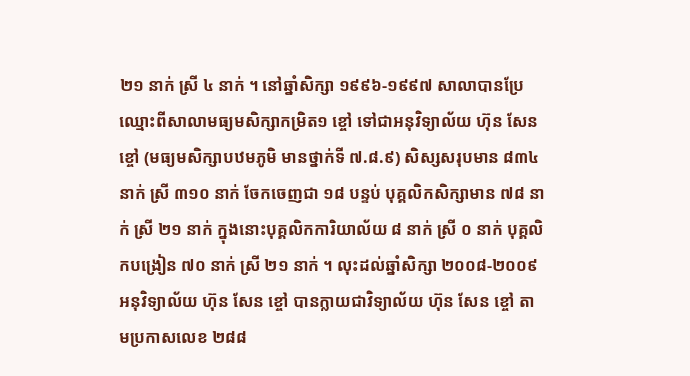២១ នាក់ ស្រី ៤ នាក់ ។ នៅឆ្នាំសិក្សា ១៩៩៦-១៩៩៧ សាលាបានប្រែឈ្មោះពីសាលាមធ្យមសិក្សាកម្រិត១ ខ្ចៅ ទៅជាអនុវិទ្យាល័យ ហ៊ុន សែន ខ្ចៅ (មធ្យមសិក្សាបឋមភូមិ មានថ្នាក់ទី ៧.៨.៩) សិស្សសរុបមាន ៨៣៤ នាក់ ស្រី ៣១០ នាក់ ចែកចេញជា ១៨ បន្ទប់ បុគ្គលិកសិក្សាមាន ៧៨ នាក់ ស្រី ២១ នាក់ ក្នុងនោះបុគ្គលិកការិយាល័យ ៨ នាក់ ស្រី ០ នាក់ បុគ្គលិកបង្រៀន ៧០ នាក់ ស្រី ២១ នាក់ ។ លុះដល់ឆ្នាំសិក្សា ២០០៨-២០០៩ អនុវិទ្យាល័យ ហ៊ុន សែន ខ្ចៅ បានក្លាយជាវិទ្យាល័យ ហ៊ុន សែន ខ្ចៅ តាមប្រកាសលេខ ២៨៨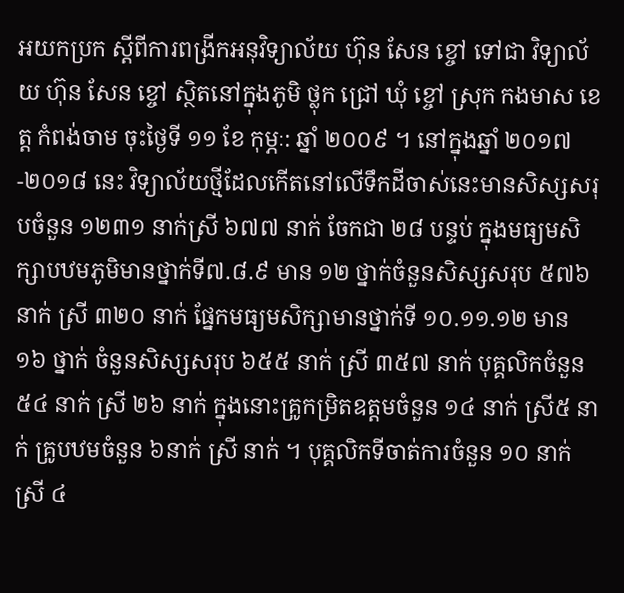អយកប្រក ស្ដីពីការពង្រីកអនុវិទ្យាល័យ ហ៊ុន សែន ខ្ចៅ ទៅជា វិទ្យាល័យ ហ៊ុន សែន ខ្ចៅ ស្ថិតនៅក្នុងភូមិ ថ្លុក ជ្រៅ ឃុំ ខ្ចៅ ស្រុក កងមាស ខេត្ត កំពង់ចាម ចុះថ្ងៃទី ១១ ខែ កុម្ភៈ: ឆ្នាំ ២០០៩ ។ នៅក្នុងឆ្នាំ ២០១៧-២០១៨ នេះ វិទ្យាល័យថ្មីដែលកើតនៅលើទឹកដីចាស់នេះមានសិស្សសរុបចំនួន ១២៣១ នាក់ស្រី ៦៧៧ នាក់ ចែកជា ២៨ បន្ទប់ ក្នុងមធ្យមសិក្សាបឋមភូមិមានថ្នាក់ទី៧.៨.៩ មាន ១២ ថ្នាក់ចំនួនសិស្សសរុប ៥៧៦នាក់ ស្រី ៣២០ នាក់ ផ្នែកមធ្យមសិក្សាមានថ្នាក់ទី ១០.១១.១២ មាន ១៦ ថ្នាក់ ចំនួនសិស្សសរុប ៦៥៥ នាក់ ស្រី ៣៥៧ នាក់ បុគ្គលិកចំនួន ៥៤ នាក់ ស្រី ២៦ នាក់ ក្នុងនោះគ្រូកម្រិតឧត្តមចំនួន ១៤ នាក់ ស្រី៥ នាក់ គ្រូបឋមចំនួន ៦នាក់ ស្រី នាក់ ។ បុគ្គលិកទីចាត់ការចំនួន ១០ នាក់ ស្រី ៤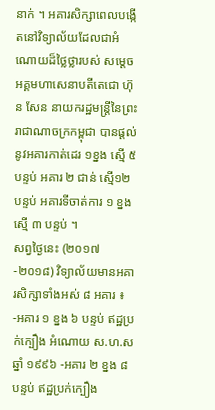នាក់ ។ អគារសិក្សាពេលបង្កើតនៅវិទ្យាល័យដែលជាអំណោយដ៏ថ្លៃថ្លារបស់ សម្ដេចអគ្គមហាសេនាបតីតេជោ ហ៊ុន សែន នាយករដ្ឋមន្ត្រីនៃព្រះរាជាណាចក្រកម្ពុជា បានផ្ដល់នូវអគារកាត់ដេរ ១ខ្នង ស្មើ ៥ បន្ទប់ អគារ ២ ជាន់ ស្មើ១២ បន្ទប់ អគារទីចាត់ការ ១ ខ្នងស្មើ ៣ បន្ទប់ ។
សព្វថ្ងៃនេះ (២០១៧-២០១៨) វិទ្យាល័យមានអគារសិក្សាទាំងអស់ ៨ អគារ ៖ -អគារ ១ ខ្នង ៦ បន្ទប់ ឥដ្ឋប្រក់ក្បឿង អំណោយ ស.ហ.ស ឆ្នាំ ១៩៩៦ -អគារ ២ ខ្នង ៨ បន្ទប់ ឥដ្ឋប្រក់ក្បឿង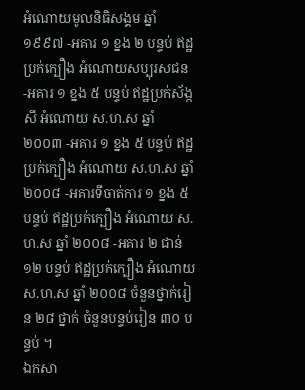អំណោយមូលនិធិសង្គម ឆ្នាំ ១៩៩៧ -អគារ ១ ខ្នង ២ បន្ទប់ ឥដ្ឋប្រក់ក្បឿង អំណោយសប្បុរសជន -អគារ ១ ខ្នង ៥ បន្ទប់ ឥដ្ឋប្រក់ស័ង្កសី អំណោយ ស.ហ.ស ឆ្នាំ ២០០៣ -អគារ ១ ខ្នង ៥ បន្ទប់ ឥដ្ឋប្រក់ក្បឿង អំណោយ ស.ហ.ស ឆ្នាំ ២០០៨ -អគារទីចាត់ការ ១ ខ្នង ៥ បន្ទប់ ឥដ្ឋប្រក់ក្បឿង អំណោយ ស.ហ.ស ឆ្នាំ ២០០៨ -អគារ ២ ជាន់ ១២ បន្ទប់ ឥដ្ឋប្រក់ក្បឿង អំណោយ ស.ហ.ស ឆ្នាំ ២០០៨ ចំនួនថ្នាក់រៀន ២៨ ថ្នាក់ ចំនួនបន្ទប់រៀន ៣០ បន្ទប់ ។
ឯកសា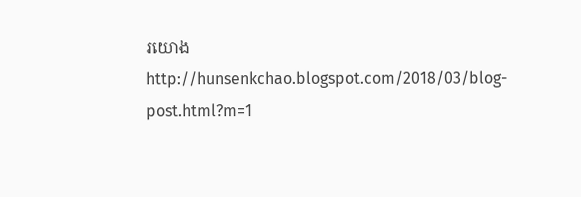រយោង http://hunsenkchao.blogspot.com/2018/03/blog-post.html?m=1